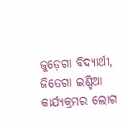ଜୁଡ଼େଗା ବିଦ୍ୟାର୍ଥୀ, ଜିତେଗା ଇଣ୍ଡିଆ କାର୍ଯ୍ୟକ୍ରମର ଲୋଗ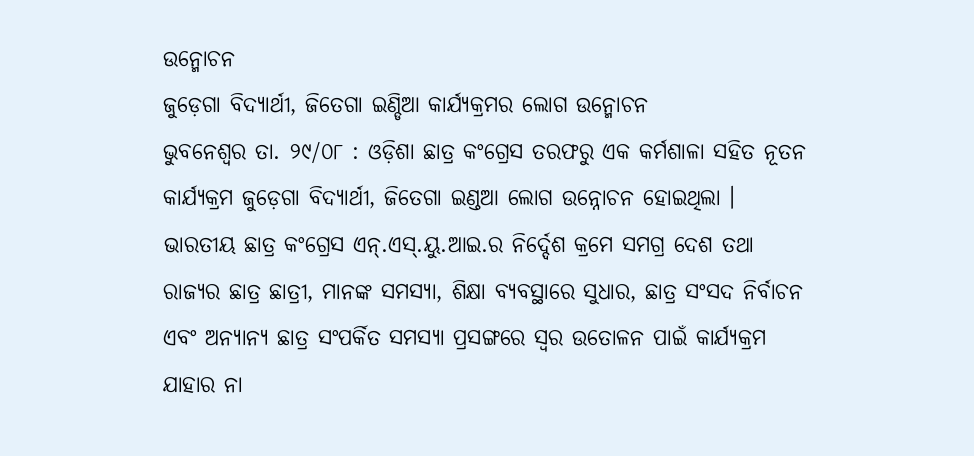ଉନ୍ମୋଚନ
ଜୁଡ଼େଗା ବିଦ୍ୟାର୍ଥୀ, ଜିତେଗା ଇଣ୍ଡିଆ କାର୍ଯ୍ୟକ୍ରମର ଲୋଗ ଉନ୍ମୋଚନ
ଭୁବନେଶ୍ୱର ତା. ୨୯/୦୮ : ଓଡ଼ିଶା ଛାତ୍ର କଂଗ୍ରେସ ତରଫରୁ ଏକ କର୍ମଶାଳା ସହିତ ନୂତନ କାର୍ଯ୍ୟକ୍ରମ ଜୁଡ଼େଗା ବିଦ୍ୟାର୍ଥୀ, ଜିତେଗା ଇଣ୍ଡଆ ଲୋଗ ଉନ୍ନୋଚନ ହୋଇଥିଲା । ଭାରତୀୟ ଛାତ୍ର କଂଗ୍ରେସ ଏନ୍.ଏସ୍.ୟୁ.ଆଇ.ର ନିର୍ଦ୍ଦେଶ କ୍ରମେ ସମଗ୍ର ଦେଶ ତଥା ରାଜ୍ୟର ଛାତ୍ର ଛାତ୍ରୀ, ମାନଙ୍କ ସମସ୍ୟା, ଶିକ୍ଷା ବ୍ୟବସ୍ଥାରେ ସୁଧାର, ଛାତ୍ର ସଂସଦ ନିର୍ବାଚନ ଏବଂ ଅନ୍ୟାନ୍ୟ ଛାତ୍ର ସଂପର୍କିତ ସମସ୍ୟା ପ୍ରସଙ୍ଗରେ ସ୍ୱର ଉତୋଳନ ପାଇଁ କାର୍ଯ୍ୟକ୍ରମ ଯାହାର ନା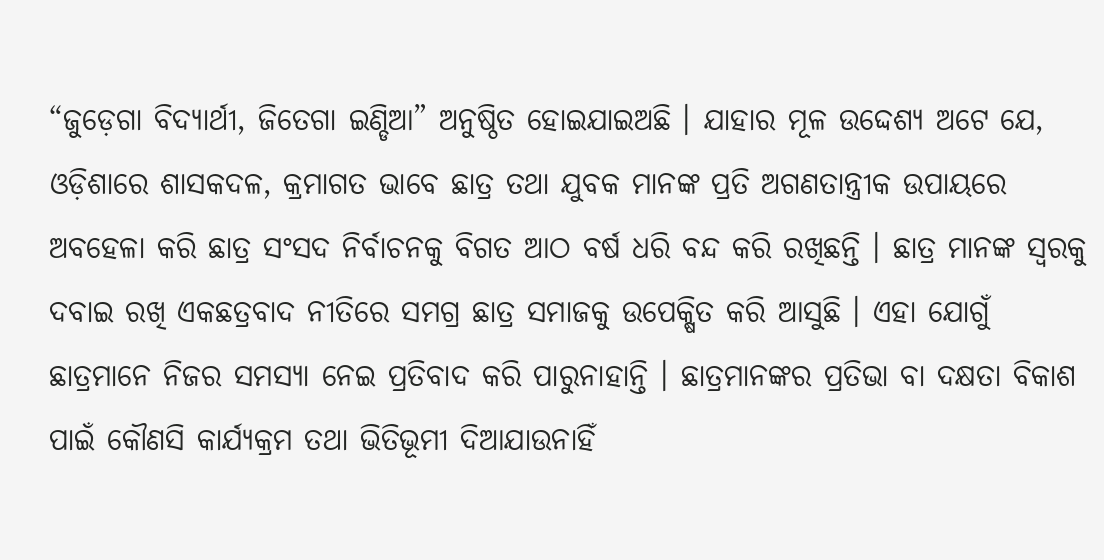“ଜୁଡ଼େଗା ବିଦ୍ୟାର୍ଥୀ, ଜିତେଗା ଇଣ୍ଡିଆ” ଅନୁଷ୍ଠିତ ହୋଇଯାଇଅଛି । ଯାହାର ମୂଳ ଉଦ୍ଦେଶ୍ୟ ଅଟେ ଯେ, ଓଡ଼ିଶାରେ ଶାସକଦଳ, କ୍ରମାଗତ ଭାବେ ଛାତ୍ର ତଥା ଯୁବକ ମାନଙ୍କ ପ୍ରତି ଅଗଣତାନ୍ତ୍ରୀକ ଉପାୟରେ ଅବହେଳା କରି ଛାତ୍ର ସଂସଦ ନିର୍ବାଚନକୁ ବିଗତ ଆଠ ବର୍ଷ ଧରି ବନ୍ଦ କରି ରଖିଛନ୍ତି । ଛାତ୍ର ମାନଙ୍କ ସ୍ୱରକୁ ଦବାଇ ରଖି ଏକଛତ୍ରବାଦ ନୀତିରେ ସମଗ୍ର ଛାତ୍ର ସମାଜକୁ ଉପେକ୍ଷିତ କରି ଆସୁଛି । ଏହା ଯୋଗୁଁ ଛାତ୍ରମାନେ ନିଜର ସମସ୍ୟା ନେଇ ପ୍ରତିବାଦ କରି ପାରୁନାହାନ୍ତି । ଛାତ୍ରମାନଙ୍କର ପ୍ରତିଭା ବା ଦକ୍ଷତା ବିକାଶ ପାଇଁ କୌଣସି କାର୍ଯ୍ୟକ୍ରମ ତଥା ଭିତିଭୂମୀ ଦିଆଯାଉନାହିଁ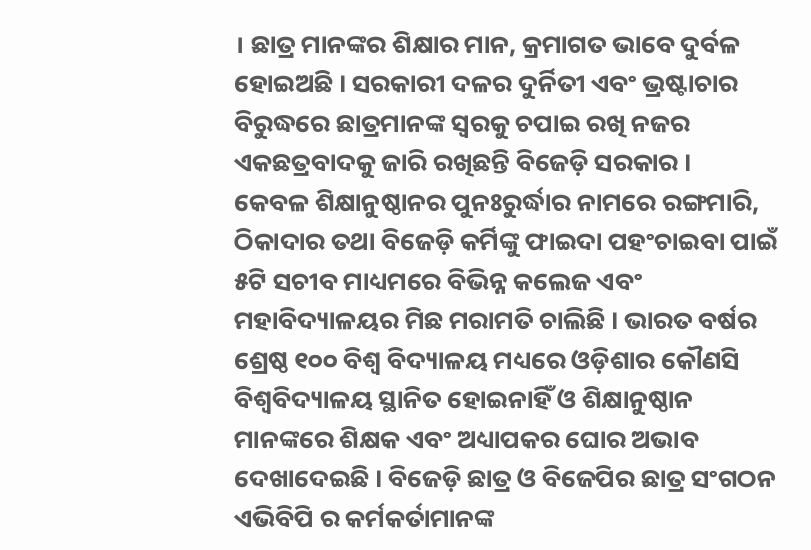। ଛାତ୍ର ମାନଙ୍କର ଶିକ୍ଷାର ମାନ, କ୍ରମାଗତ ଭାବେ ଦୁର୍ବଳ ହୋଇଅଛି । ସରକାରୀ ଦଳର ଦୁର୍ନିତୀ ଏବଂ ଭ୍ରଷ୍ଟାଚାର ବିରୁଦ୍ଧରେ ଛାତ୍ରମାନଙ୍କ ସ୍ୱରକୁ ଚପାଇ ରଖି ନଜର ଏକଛତ୍ରବାଦକୁ ଜାରି ରଖିଛନ୍ତି ବିଜେଡ଼ି ସରକାର ।
କେବଳ ଶିକ୍ଷାନୁଷ୍ଠାନର ପୁନଃରୁର୍ଦ୍ଧାର ନାମରେ ରଙ୍ଗମାରି, ଠିକାଦାର ତଥା ବିଜେଡ଼ି କର୍ମିଙ୍କୁ ଫାଇଦା ପହଂଚାଇବା ପାଇଁ ୫ଟି ସଚୀବ ମାଧ୍ୟମରେ ବିଭିନ୍ନ କଲେଜ ଏବଂ ମହାବିଦ୍ୟାଳୟର ମିଛ ମରାମତି ଚାଲିଛି । ଭାରତ ବର୍ଷର ଶ୍ରେଷ୍ଠ ୧୦୦ ବିଶ୍ୱ ବିଦ୍ୟାଳୟ ମଧ୍ୟରେ ଓଡ଼ିଶାର କୌଣସି ବିଶ୍ୱବିଦ୍ୟାଳୟ ସ୍ଥାନିତ ହୋଇନାହିଁ ଓ ଶିକ୍ଷାନୁଷ୍ଠାନ ମାନଙ୍କରେ ଶିକ୍ଷକ ଏବଂ ଅଧ୍ୟାପକର ଘୋର ଅଭାବ ଦେଖାଦେଇଛି । ବିଜେଡ଼ି ଛାତ୍ର ଓ ବିଜେପିର ଛାତ୍ର ସଂଗଠନ ଏଭିବିପି ର କର୍ମକର୍ତାମାନଙ୍କ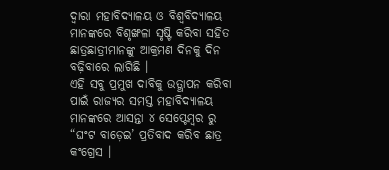ଦ୍ୱାରା ମହାବିଦ୍ୟାଳୟ ଓ ବିଶ୍ୱବିଦ୍ୟାଳୟ ମାନଙ୍କରେ ବିଶୃଙ୍ଖଳା ସୃଷ୍ଟି କରିବା ସହିତ ଛାତ୍ରଛାତ୍ରୀମାନଙ୍କୁ ଆକ୍ରମଣ ଦିନକୁ ଦିନ ବଢ଼ିବାରେ ଲାଗିଛି ।
ଏହି ସବୁ ପ୍ରମୁଖ ଦାବିକୁ ଉତ୍ଥାପନ କରିବା ପାଇଁ ରାଜ୍ୟର ସମସ୍ତ ମହାବିଦ୍ୟାଳୟ ମାନଙ୍କରେ ଆସନ୍ତା ୪ ସେପ୍ଟେମ୍ବର ରୁ “ଘଂଟ ବାଡ଼େଇ’ ପ୍ରତିବାଦ କରିବ ଛାତ୍ର କଂଗ୍ରେସ ।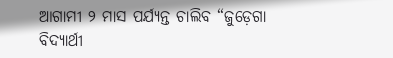ଆଗାମୀ ୨ ମାସ ପର୍ଯ୍ୟନ୍ତ ଚାଲିବ “ଜୁଡ଼େଗା ବିଦ୍ୟାର୍ଥୀ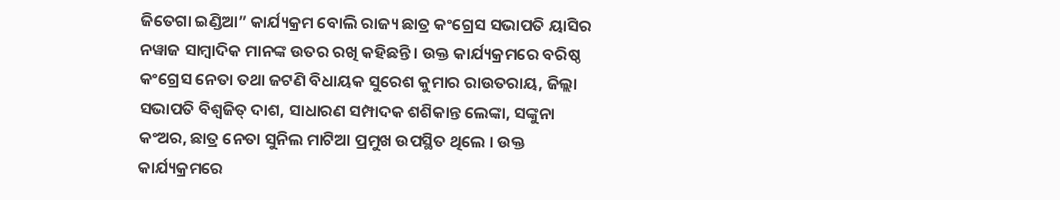ଜିତେଗା ଇଣ୍ଡିଆ” କାର୍ଯ୍ୟକ୍ରମ ବୋଲି ରାଜ୍ୟ ଛାତ୍ର କଂଗ୍ରେସ ସଭାପତି ୟାସିର ନୱାଜ ସାମ୍ବାଦିକ ମାନଙ୍କ ଉତର ରଖି କହିଛନ୍ତି । ଉକ୍ତ କାର୍ଯ୍ୟକ୍ରମରେ ବରିଷ୍ଠ କଂଗ୍ରେସ ନେତା ତଥା ଜଟଣି ବିଧାୟକ ସୁରେଶ କୁମାର ରାଉତରାୟ, ଜିଲ୍ଲା ସଭାପତି ବିଶ୍ୱଜିତ୍ ଦାଶ, ସାଧାରଣ ସମ୍ପାଦକ ଶଶିକାନ୍ତ ଲେଙ୍କା, ସଙ୍କୁନା କଂଅର, ଛାତ୍ର ନେତା ସୁନିଲ ମାଟିଆ ପ୍ରମୁଖ ଉପସ୍ଥିତ ଥିଲେ । ଉକ୍ତ କାର୍ଯ୍ୟକ୍ରମରେ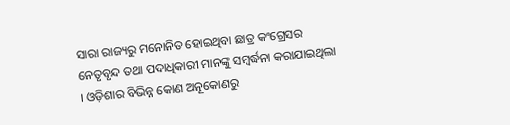ସାରା ରାଜ୍ୟରୁ ମନୋନିତ ହୋଇଥିବା ଛାତ୍ର କଂଗ୍ରେସର ନେତୃବୃନ୍ଦ ତଥା ପଦାଧିକାରୀ ମାନଙ୍କୁ ସମ୍ବର୍ଦ୍ଧନା କରାଯାଇଥିଲା । ଓଡ଼ିଶାର ବିଭିନ୍ନ କୋଣ ଅନୂକୋଣରୁ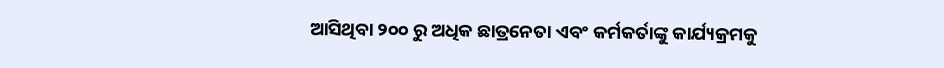ଆସିଥିବା ୨୦୦ ରୁ ଅଧିକ ଛାତ୍ରନେତା ଏବଂ କର୍ମକର୍ତାଙ୍କୁ କାର୍ଯ୍ୟକ୍ରମକୁ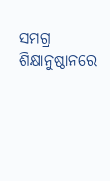ସମଗ୍ର ଶିକ୍ଷାନୁଷ୍ଠାନରେ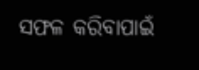ସଫଳ କରିବାପାଇଁ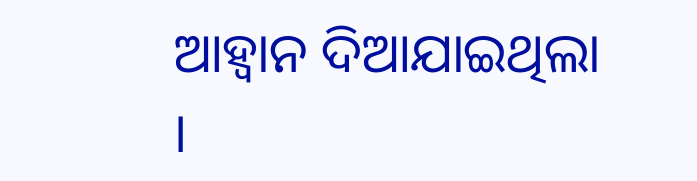ଆହ୍ୱାନ ଦିଆଯାଇଥିଲା ।